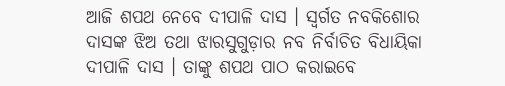ଆଜି ଶପଥ ନେବେ ଦୀପାଳି ଦାସ । ସ୍ୱର୍ଗତ ନବକିଶୋର ଦାସଙ୍କ ଝିଅ ତଥା ଝାରସୁଗୁଡ଼ାର ନବ ନିର୍ବାଚିତ ବିଧାୟିକା ଦୀପାଳି ଦାସ । ତାଙ୍କୁ ଶପଥ ପାଠ କରାଇବେ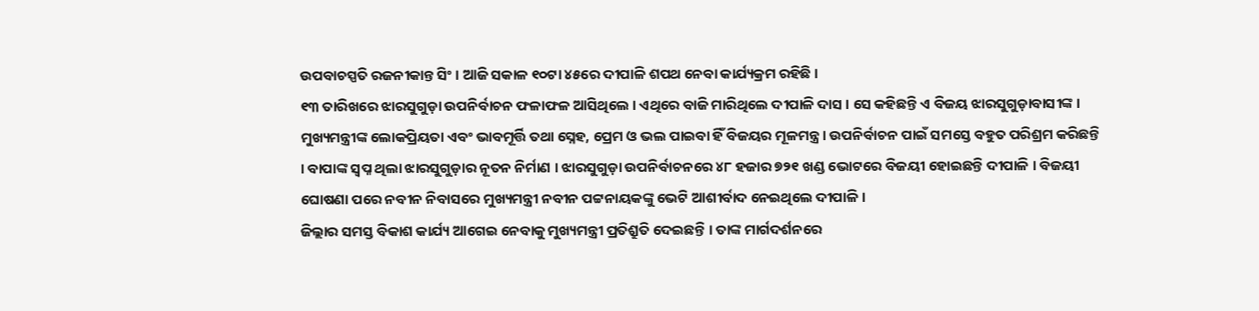ଉପବାଚସ୍ପତି ରଜନୀକାନ୍ତ ସିଂ । ଆଜି ସକାଳ ୧୦ଟା ୪୫ରେ ଦୀପାଳି ଶପଥ ନେବା କାର୍ଯ୍ୟକ୍ରମ ରହିଛି ।
୧୩ ତାରିଖରେ ଝାରସୁଗୁଡ଼ା ଉପନିର୍ବାଚନ ଫଳାଫଳ ଆସିଥିଲେ । ଏଥିରେ ବାଜି ମାରିଥିଲେ ଦୀପାଳି ଦାସ । ସେ କହିଛନ୍ତି ଏ ବିଜୟ ଝାରସୁଗୁଡ଼ାବାସୀଙ୍କ । ମୁଖ୍ୟମନ୍ତ୍ରୀଙ୍କ ଲୋକପ୍ରିୟତା ଏବଂ ଭାବମୂର୍ତ୍ତି ତଥା ସ୍ନେହ, ପ୍ରେମ ଓ ଭଲ ପାଇବା ହିଁ ବିଜୟର ମୂଳମନ୍ତ୍ର । ଉପନିର୍ବାଚନ ପାଇଁ ସମସ୍ତେ ବହୁତ ପରିଶ୍ରମ କରିଛନ୍ତି । ବାପାଙ୍କ ସ୍ୱପ୍ନ ଥିଲା ଝାରସୁଗୁଡ଼ାର ନୂତନ ନିର୍ମାଣ । ଝାରସୁଗୁଡ଼ା ଉପନିର୍ବାଚନରେ ୪୮ ହଜାର ୭୨୧ ଖଣ୍ଡ ଭୋଟରେ ବିଜୟୀ ହୋଇଛନ୍ତି ଦୀପାଳି । ବିଜୟୀ ଘୋଷଣା ପରେ ନବୀନ ନିବାସରେ ମୁଖ୍ୟମନ୍ତ୍ରୀ ନବୀନ ପଟ୍ଟନାୟକଙ୍କୁ ଭେଟି ଆଶୀର୍ବାଦ ନେଇଥିଲେ ଦୀପାଳି ।
ଜିଲ୍ଲାର ସମସ୍ତ ବିକାଶ କାର୍ଯ୍ୟ ଆଗେଇ ନେବାକୁ ମୁଖ୍ୟମନ୍ତ୍ରୀ ପ୍ରତିଶ୍ରୁତି ଦେଇଛନ୍ତି । ତାଙ୍କ ମାର୍ଗଦର୍ଶନରେ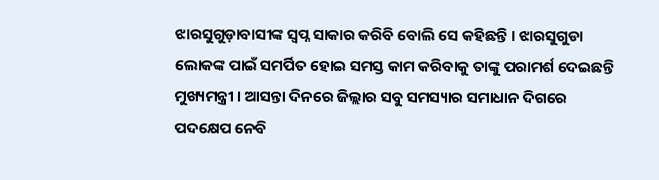ଝାରସୁଗୁଡ଼ାବାସୀଙ୍କ ସ୍ୱପ୍ନ ସାକାର କରିବି ବୋଲି ସେ କହିଛନ୍ତି । ଝାରସୁଗୁଡା ଲୋକଙ୍କ ପାଇଁ ସମର୍ପିତ ହୋଇ ସମସ୍ତ କାମ କରିବାକୁ ତାଙ୍କୁ ପରାମର୍ଶ ଦେଇଛନ୍ତି ମୁଖ୍ୟମନ୍ତ୍ରୀ । ଆସନ୍ତା ଦିନରେ ଜିଲ୍ଲାର ସବୁ ସମସ୍ୟାର ସମାଧାନ ଦିଗରେ ପଦକ୍ଷେପ ନେବି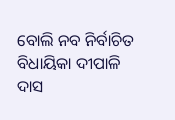ବୋଲି ନବ ନିର୍ବାଚିତ ବିଧାୟିକା ଦୀପାଳି ଦାସ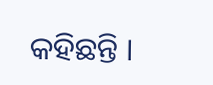କହିଛନ୍ତି ।